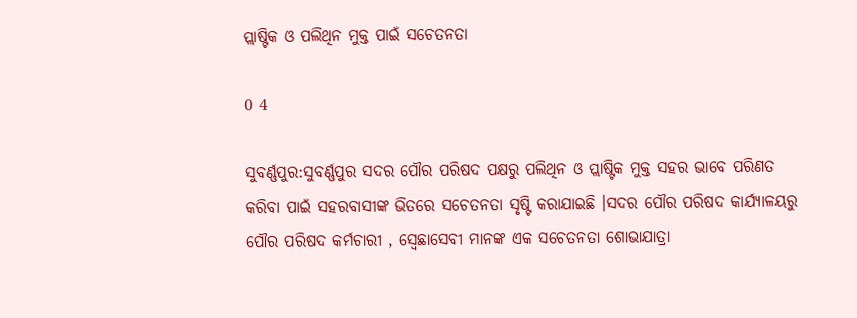ପ୍ଲାଷ୍ଟିକ ଓ ପଲିଥିନ ମୁକ୍ତ ପାଇଁ ସଚେତନତା

0 4

ସୁବର୍ଣ୍ଣପୁର:ସୁବର୍ଣ୍ଣପୁର ସଦର ପୌର ପରିଷଦ ପକ୍ଷରୁ ପଲିଥିନ ଓ ପ୍ଲାଷ୍ଟିକ ମୁକ୍ତ ସହର ଭାବେ ପରିଣତ କରିବା ପାଇଁ ସହରବାସୀଙ୍କ ଭିତରେ ସଚେତନତା ସୃଷ୍ଟି କରାଯାଇଛି ।ସଦର ପୌର ପରିଷଦ କାର୍ଯ୍ୟାଳୟରୁ ପୌର ପରିଷଦ କର୍ମଚାରୀ , ସ୍ବେଛାସେବୀ ମାନଙ୍କ ଏକ ସଚେତନତା ଶୋଭାଯାତ୍ରା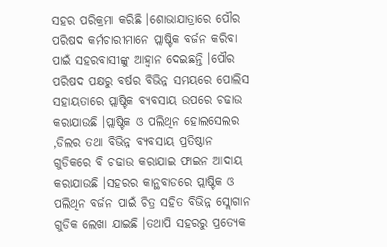ସହର ପରିକ୍ରମା କରିଛି ।ଶୋଭାଯାତ୍ରାରେ ପୌର ପରିଷଦ କର୍ମଚାରୀମାନେ ପ୍ଲାଷ୍ଟିକ ବର୍ଜନ କରିବା ପାଇଁ ସହରବାସୀଙ୍କୁ ଆହ୍ବାନ ଦେଇଛନ୍ତି ।ପୌର ପରିଷଦ ପକ୍ଷରୁ ବର୍ଷର ବିଭିନ୍ନ ସମୟରେ ପୋଲିସ ସହାୟତାରେ ପ୍ଲାଷ୍ଟିକ ବ୍ୟବସାୟ ଉପରେ ଚଢାଉ କରାଯାଉଛି ।ପ୍ଲାଷ୍ଟିକ ଓ ପଲିଥିନ ହୋଲସେଲର ,ଡିଲର ତଥା ବିଭିନ୍ନ ବ୍ୟବସାୟ ପ୍ରତିଷ୍ଠାନ ଗୁଡିକରେ ବି ଚଢାଉ କରାଯାଇ ଫାଇନ ଆଦାୟ କରାଯାଉଛି ।ସହରର କାନ୍ଥବାଡରେ ପ୍ଲାଷ୍ଟିକ ଓ ପଲିଥିନ ବର୍ଜନ ପାଇଁ ଚିତ୍ର ସହିତ ବିଭିନ୍ନ ସ୍ଲୋଗାନ ଗୁଡିକ ଲେଖା ଯାଇଛି ।ତଥାପି ସହରରୁ ପ୍ରତ୍ୟେକ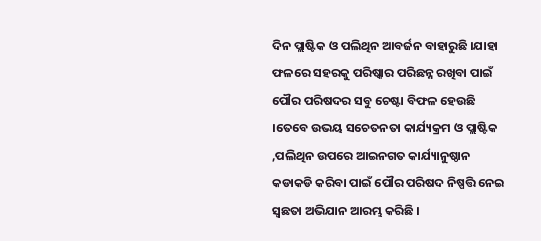ଦିନ ପ୍ଲାଷ୍ଟିକ ଓ ପଲିଥିନ ଆବର୍ଜନ ବାହାରୁଛି ।ଯାହା ଫଳରେ ସହରକୁ ପରିଷ୍କାର ପରିଛନ୍ନ ରଖିବା ପାଇଁ ପୌର ପରିଷଦର ସବୁ ଚେଷ୍ଟା ବିଫଳ ହେଉଛି ।ତେବେ ଉଭୟ ସଚେତନତା କାର୍ଯ୍ୟକ୍ରମ ଓ ପ୍ଲାଷ୍ଟିକ ,ପଲିଥିନ ଉପରେ ଆଇନଗତ କାର୍ଯ୍ୟାନୁଷ୍ଠାନ କଡାକଡି କରିବା ପାଇଁ ପୌର ପରିଷଦ ନିଷ୍ପତ୍ତି ନେଇ ସ୍ବଛତା ଅଭିଯାନ ଆରମ୍ଭ କରିଛି ।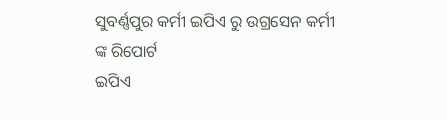ସୁବର୍ଣ୍ଣପୁର କର୍ମୀ ଇପିଏ ରୁ ଉଗ୍ରସେନ କର୍ମୀ ଙ୍କ ରିପୋର୍ଟ
ଇପିଏ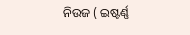ନିଉଜ ( ଇଷ୍ଟର୍ଣ୍ଣ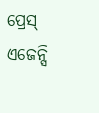ପ୍ରେସ୍ ଏଜେନ୍ସି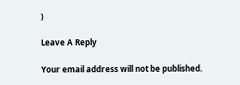)

Leave A Reply

Your email address will not be published.